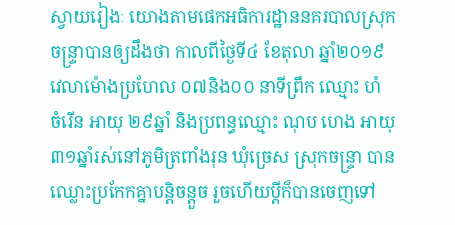ស្វាយរៀងៈ យោងតាមផេកអធិការដ្ឋាននគរបាលស្រុកចន្ទ្រាបានឲ្យដឹងថា កាលពីថ្ងៃទី៤ ខែតុលា ឆ្នាំ២០១៩ វេលាម៉ោងប្រហែល ០៧និង០០ នាទីព្រឹក ឈ្មោះ ហំ ចំរើន អាយុ ២៩ឆ្នាំ និងប្រពន្ធឈ្មោះ ណុប ហេង អាយុ ៣១ឆ្នាំរស់នៅភូមិត្រពាំងរុន ឃុំច្រេស ស្រុកចន្រ្ទា បានឈ្លោះប្រកែកគ្នាបន្តិចន្តួច រួចហើយប្តីក៏បានចេញទៅ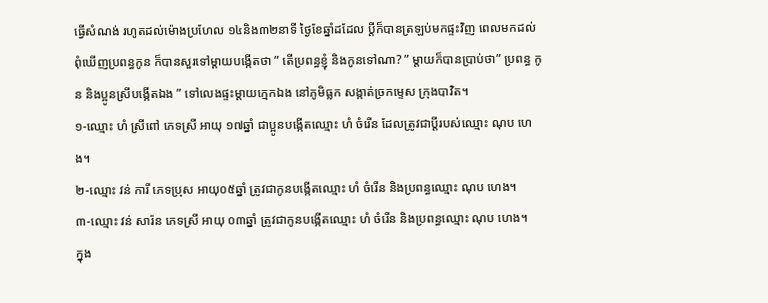ធ្វើសំណង់ រហូតដល់ម៉ោងប្រហែល ១៤និង៣២នាទី ថ្ងៃខែឆ្នាំដដែល ប្តីក៏បានត្រឡប់មកផ្ទះវិញ ពេលមកដល់ពុំឃើញប្រពន្ធកូន ក៏បានសួរទៅម្តាយបង្កើតថា ” តើប្រពន្ធខ្ញុំ និងកូនទៅណា? ” ម្តាយក៏បានប្រាប់ថា” ប្រពន្ធ កូន និងប្អូនស្រីបង្កើតឯង ” ទៅលេងផ្ទះម្តាយក្មេកឯង នៅភូមិធ្លក សង្កាត់ច្រកម្ទេស ក្រុងបាវិត។
១-ឈ្មោះ ហំ ស្រីពៅ ភេទស្រី អាយុ ១៧ឆ្នាំ ជាប្អូនបង្កើតឈ្មោះ ហំ ចំរើន ដែលត្រូវជាប្តីរបស់ឈ្មោះ ណុប ហេង។
២-ឈ្មោះ វន់ ការី ភេទប្រុស អាយុ០៥ឆ្នាំ ត្រូវជាកូនបង្កើតឈ្មោះ ហំ ចំរើន និងប្រពន្ធឈ្មោះ ណុប ហេង។
៣-ឈ្មោះ វន់ សារ៉ន ភេទស្រី អាយុ ០៣ឆ្នាំ ត្រូវជាកូនបង្កើតឈ្មោះ ហំ ចំរើន និងប្រពន្ធឈ្មោះ ណុប ហេង។
ក្នុង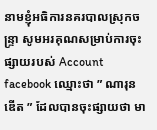នាមខ្ញុំអធិការនគរបាលស្រុកចន្រ្ទា សូមអរគុណសម្រាប់ការចុះផ្សាយរបស់ Account facebook ឈ្មោះថា ” ណារុន ឌើត ” ដែលបានចុះផ្សាយថា មា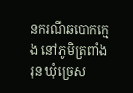នករណីឆបោកក្មេង នៅភូមិត្រពាំងរុន ឃុំច្រេស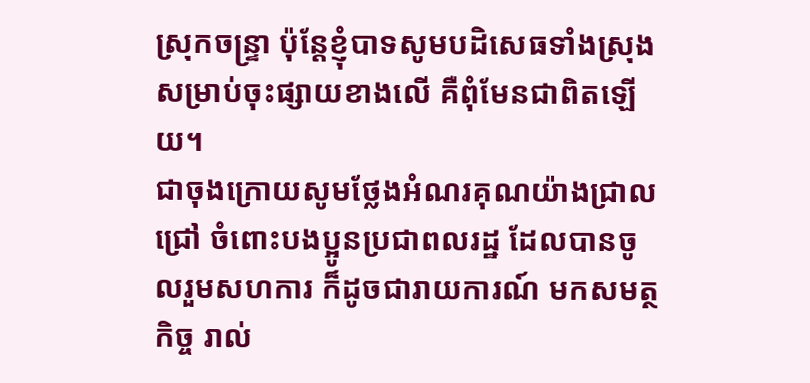ស្រុកចន្រ្ទា ប៉ុន្តែខ្ញុំបាទសូមបដិសេធទាំងស្រុងសម្រាប់ចុះផ្សាយខាងលើ គឺពុំមែនជាពិតឡើយ។
ជាចុងក្រោយសូមថ្លែងអំណរគុណយ៉ាងជ្រាលជ្រៅ ចំពោះបងប្អូនប្រជាពលរដ្ឋ ដែលបានចូលរួមសហការ ក៏ដូចជារាយការណ៍ មកសមត្ថកិច្ច រាល់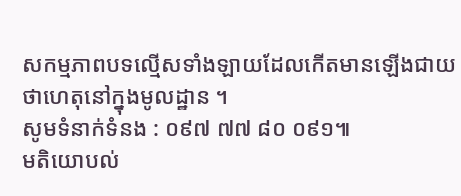សកម្មភាពបទល្មើសទាំងឡាយដែលកើតមានឡើងជាយថាហេតុនៅក្នុងមូលដ្ឋាន ។
សូមទំនាក់ទំនង : ០៩៧ ៧៧ ៨០ ០៩១៕
មតិយោបល់